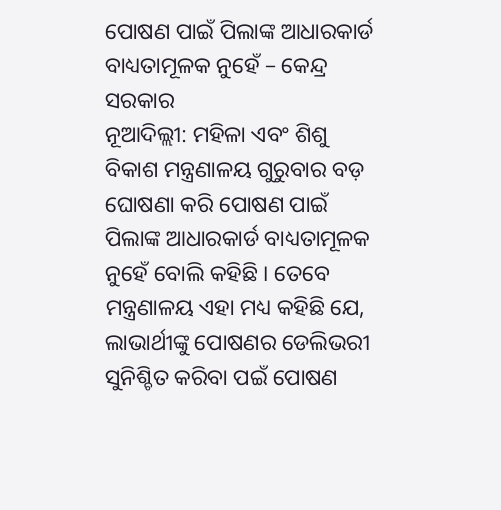ପୋଷଣ ପାଇଁ ପିଲାଙ୍କ ଆଧାରକାର୍ଡ ବାଧ୍ୟତାମୂଳକ ନୁହେଁ – କେନ୍ଦ୍ର ସରକାର
ନୂଆଦିଲ୍ଲୀ: ମହିଳା ଏବଂ ଶିଶୁ ବିକାଶ ମନ୍ତ୍ରଣାଳୟ ଗୁରୁବାର ବଡ଼ ଘୋଷଣା କରି ପୋଷଣ ପାଇଁ ପିଲାଙ୍କ ଆଧାରକାର୍ଡ ବାଧ୍ୟତାମୂଳକ ନୁହେଁ ବୋଲି କହିଛି । ତେବେ ମନ୍ତ୍ରଣାଳୟ ଏହା ମଧ୍ୟ କହିଛି ଯେ, ଲାଭାର୍ଥୀଙ୍କୁ ପୋଷଣର ଡେଲିଭରୀ ସୁନିଶ୍ଚିତ କରିବା ପଇଁ ପୋଷଣ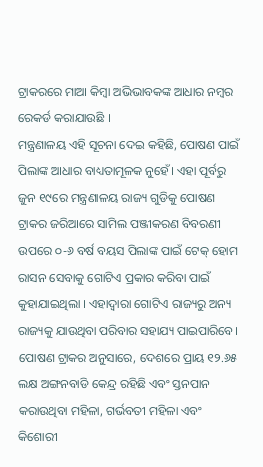ଟ୍ରାକରରେ ମାଆ କିମ୍ୱା ଅଭିଭାବକଙ୍କ ଆଧାର ନମ୍ୱର ରେକର୍ଡ କରାଯାଉଛି ।
ମନ୍ତ୍ରଣାଳୟ ଏହି ସୂଚନା ଦେଇ କହିଛି, ପୋଷଣ ପାଇଁ ପିଲାଙ୍କ ଆଧାର ବାଧ୍ୟତାମୂଳକ ନୁହେଁ। ଏହା ପୂର୍ବରୁ ଜୁନ ୧୯ରେ ମନ୍ତ୍ରଣାଳୟ ରାଜ୍ୟ ଗୁଡିକୁ ପୋଷଣ ଟ୍ରାକର ଜରିଆରେ ସାମିଲ ପଞ୍ଜୀକରଣ ବିବରଣୀ ଉପରେ ୦-୬ ବର୍ଷ ବୟସ ପିଲାଙ୍କ ପାଇଁ ଟେକ୍ ହୋମ ରାସନ ସେବାକୁ ଗୋଟିଏ ପ୍ରକାର କରିବା ପାଇଁ କୁହାଯାଇଥିଲା । ଏହାଦ୍ୱାରା ଗୋଟିଏ ରାଜ୍ୟରୁ ଅନ୍ୟ ରାଜ୍ୟକୁ ଯାଉଥିବା ପରିବାର ସହାଯ୍ୟ ପାଇପାରିବେ।
ପୋଷଣ ଟ୍ରାକର ଅନୁସାରେ, ଦେଶରେ ପ୍ରାୟ ୧୨.୬୫ ଲକ୍ଷ ଅଙ୍ଗନବାଡି କେନ୍ଦ୍ର ରହିଛି ଏବଂ ସ୍ତନପାନ କରାଉଥିବା ମହିଳା, ଗର୍ଭବତୀ ମହିଳା ଏବଂ କିଶୋରୀ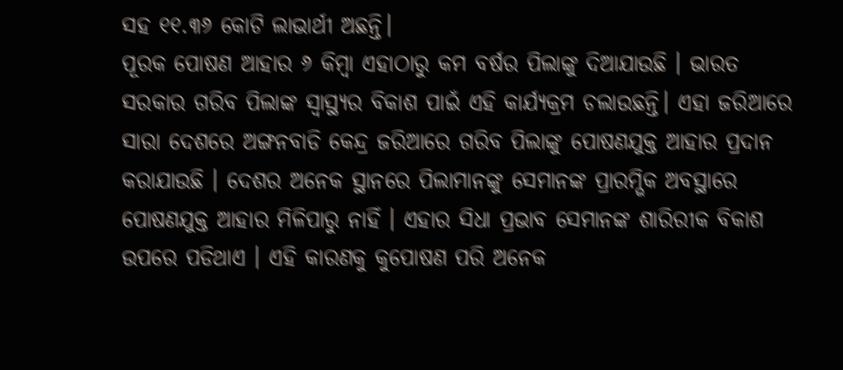ସହ ୧୧.୩୬ କୋଟି ଲାଭାର୍ଥୀ ଅଛନ୍ତି।
ପୂରକ ପୋଷଣ ଆହାର ୬ କିମ୍ୱା ଏହାଠାରୁ କମ ବର୍ଷର ପିଲାଙ୍କୁ ଦିଆଯାଉଛି । ଭାରତ ସରକାର ଗରିବ ପିଲାଙ୍କ ସ୍ୱାସ୍ଥ୍ୟର ବିକାଶ ପାଇଁ ଏହି କାର୍ଯ୍ୟକ୍ରମ ଚଲାଉଛନ୍ତି। ଏହା ଜରିଆରେ ସାରା ଦେଶରେ ଅଙ୍ଗନବାଡି କେନ୍ଦ୍ର ଜରିଆରେ ଗରିବ ପିଲାଙ୍କୁ ପୋଷଣଯୁକ୍ତ ଆହାର ପ୍ରଦାନ କରାଯାଉଛି । ଦେଶର ଅନେକ ସ୍ଥାନରେ ପିଲାମାନଙ୍କୁ ସେମାନଙ୍କ ପ୍ରାରମ୍ଭିକ ଅବସ୍ଥାରେ ପୋଷଣଯୁକ୍ତ ଆହାର ମିଳିପାରୁ ନାହିଁ । ଏହାର ସିଧା ପ୍ରଭାବ ସେମାନଙ୍କ ଶାରିରୀକ ବିକାଶ ଉପରେ ପଡିଥାଏ । ଏହି କାରଣକୁ କୁପୋଷଣ ପରି ଅନେକ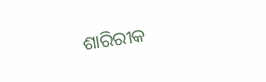ଶାରିରୀକ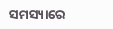ସମସ୍ୟାରେ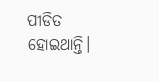ପୀଡିତ ହୋଇଥାନ୍ତି।